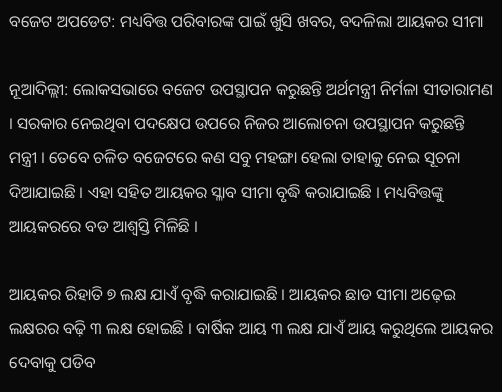ବଜେଟ ଅପଡେଟ: ମଧ୍ୟବିତ୍ତ ପରିବାରଙ୍କ ପାଇଁ ଖୁସି ଖବର, ବଦଳିଲା ଆୟକର ସୀମା

ନୂଆଦିଲ୍ଲୀ: ଲୋକସଭାରେ ବଜେଟ ଉପସ୍ଥାପନ କରୁଛନ୍ତି ଅର୍ଥମନ୍ତ୍ରୀ ନିର୍ମଳା ସୀତାରାମଣ । ସରକାର ନେଇଥିବା ପଦକ୍ଷେପ ଉପରେ ନିଜର ଆଲୋଚନା ଉପସ୍ଥାପନ କରୁଛନ୍ତି ମନ୍ତ୍ରୀ । ତେବେ ଚଳିତ ବଜେଟରେ କଣ ସବୁ ମହଙ୍ଗା ହେଲା ତାହାକୁ ନେଇ ସୂଚନା ଦିଆଯାଇଛି । ଏହା ସହିତ ଆୟକର ସ୍ଳାବ ସୀମା ବୃଦ୍ଧି କରାଯାଇଛି । ମଧ୍ୟବିତ୍ତଙ୍କୁ ଆୟକରରେ ବଡ ଆଶ୍ୱସ୍ତି ମିଳିଛି ।

ଆୟକର ରିହାତି ୭ ଲକ୍ଷ ଯାଏଁ ବୃଦ୍ଧି କରାଯାଇଛି । ଆୟକର ଛାଡ ସୀମା ଅଢ଼େଇ ଲକ୍ଷରର ବଢ଼ି ୩ ଲକ୍ଷ ହୋଇଛି । ବାର୍ଷିକ ଆୟ ୩ ଲକ୍ଷ ଯାଏଁ ଆୟ କରୁଥିଲେ ଆୟକର ଦେବାକୁ ପଡିବ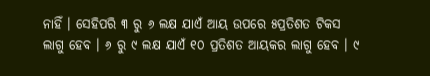ନାହିଁ । ସେହିପରି ୩ ରୁ ୬ ଲକ୍ଷ ଯାଏଁ ଆୟ ଉପରେ ୫ପ୍ରତିଶତ ଟିକସ ଲାଗୁ ହେବ । ୬ ରୁ ୯ ଲକ୍ଷ ଯାଏଁ ୧୦ ପ୍ରତିଶତ ଆୟକର ଲାଗୁ ହେବ । ୯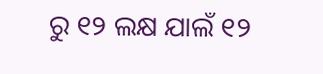ରୁ ୧୨ ଲକ୍ଷ ଯାଲଁ ୧୨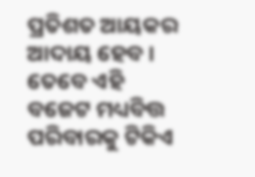ପ୍ରତିଶତ ଆୟକର ଆଦାୟ ହେବ । ତେବେ ଏହି ବଜେଟ ମଧ୍ୟବିତ୍ତ ପରିବାରକୁ ଟିକିଏ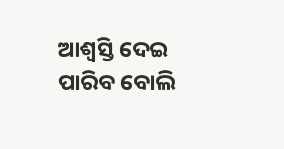ଆଶ୍ୱସ୍ତି ଦେଇ ପାରିବ ବୋଲି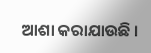ଆଶା କରାଯାଉଛି ।